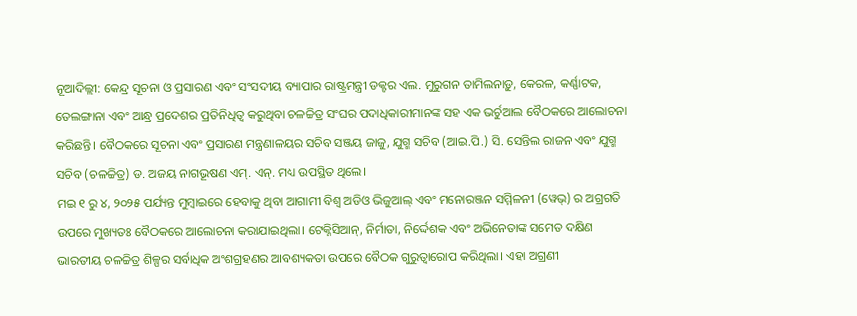ନୂଆଦିଲ୍ଲୀ: କେନ୍ଦ୍ର ସୂଚନା ଓ ପ୍ରସାରଣ ଏବଂ ସଂସଦୀୟ ବ୍ୟାପାର ରାଷ୍ଟ୍ରମନ୍ତ୍ରୀ ଡକ୍ଟର ଏଲ. ମୁରୁଗନ ତାମିଲନାଡ଼ୁ, କେରଳ, କର୍ଣ୍ଣାଟକ, ତେଲଙ୍ଗାନା ଏବଂ ଆନ୍ଧ୍ର ପ୍ରଦେଶର ପ୍ରତିନିଧିତ୍ୱ କରୁଥିବା ଚଳଚ୍ଚିତ୍ର ସଂଘର ପଦାଧିକାରୀମାନଙ୍କ ସହ ଏକ ଭର୍ଚୁଆଲ ବୈଠକରେ ଆଲୋଚନା କରିଛନ୍ତି। ବୈଠକରେ ସୂଚନା ଏବଂ ପ୍ରସାରଣ ମନ୍ତ୍ରଣାଳୟର ସଚିବ ସଞ୍ଜୟ ଜାଜୁ, ଯୁଗ୍ମ ସଚିବ (ଆଇ.ପି.) ସି. ସେନ୍ତିଲ ରାଜନ ଏବଂ ଯୁଗ୍ମ ସଚିବ (ଚଳଚ୍ଚିତ୍ର) ଡ. ଅଜୟ ନାଗଭୂଷଣ ଏମ୍. ଏନ୍. ମଧ୍ୟ ଉପସ୍ଥିତ ଥିଲେ।
ମଇ ୧ ରୁ ୪, ୨୦୨୫ ପର୍ଯ୍ୟନ୍ତ ମୁମ୍ବାଇରେ ହେବାକୁ ଥିବା ଆଗାମୀ ବିଶ୍ୱ ଅଡିଓ ଭିଜୁଆଲ୍ ଏବଂ ମନୋରଞ୍ଜନ ସମ୍ମିଳନୀ (ୱେଭ୍) ର ଅଗ୍ରଗତି ଉପରେ ମୁଖ୍ୟତଃ ବୈଠକରେ ଆଲୋଚନା କରାଯାଇଥିଲା। ଟେକ୍ନିସିଆନ୍, ନିର୍ମାତା, ନିର୍ଦ୍ଦେଶକ ଏବଂ ଅଭିନେତାଙ୍କ ସମେତ ଦକ୍ଷିଣ ଭାରତୀୟ ଚଳଚ୍ଚିତ୍ର ଶିଳ୍ପର ସର୍ବାଧିକ ଅଂଶଗ୍ରହଣର ଆବଶ୍ୟକତା ଉପରେ ବୈଠକ ଗୁରୁତ୍ୱାରୋପ କରିଥିଲା। ଏହା ଅଗ୍ରଣୀ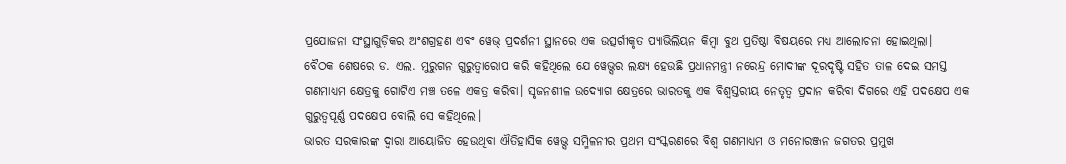ପ୍ରଯୋଜନା ସଂସ୍ଥାଗୁଡ଼ିକର ଅଂଶଗ୍ରହଣ ଏବଂ ୱେଭ୍ ପ୍ରଦର୍ଶନୀ ସ୍ଥାନରେ ଏକ ଉତ୍ସର୍ଗୀକୃତ ପ୍ୟାଭିଲିୟନ କିମ୍ବା ବୁଥ ପ୍ରତିଷ୍ଠା ବିଷୟରେ ମଧ୍ୟ ଆଲୋଚନା ହୋଇଥିଲା।
ବୈଠକ ଶେଷରେ ଡ. ଏଲ. ମୁରୁଗନ ଗୁରୁତ୍ୱାରୋପ କରି କହିଥିଲେ ଯେ ୱେଭ୍ସର ଲକ୍ଷ୍ୟ ହେଉଛି ପ୍ରଧାନମନ୍ତ୍ରୀ ନରେନ୍ଦ୍ର ମୋଦୀଙ୍କ ଦୂରଦୃଷ୍ଟି ସହିତ ତାଳ ଦେଇ ସମସ୍ତ ଗଣମାଧ୍ୟମ କ୍ଷେତ୍ରକୁ ଗୋଟିଏ ମଞ୍ଚ ତଳେ ଏକତ୍ର କରିବା। ସୃଜନଶୀଳ ଉଦ୍ୟୋଗ କ୍ଷେତ୍ରରେ ଭାରତକୁ ଏକ ବିଶ୍ୱସ୍ତରୀୟ ନେତୃତ୍ୱ ପ୍ରଦାନ କରିବା ଦିଗରେ ଏହି ପଦକ୍ଷେପ ଏକ ଗୁରୁତ୍ୱପୂର୍ଣ୍ଣ ପଦକ୍ଷେପ ବୋଲି ସେ କହିଥିଲେ।
ଭାରତ ସରକାରଙ୍କ ଦ୍ୱାରା ଆୟୋଜିତ ହେଉଥିବା ଐତିହାସିକ ୱେଭ୍ସ ସମ୍ମିଳନୀର ପ୍ରଥମ ସଂସ୍କରଣରେ ବିଶ୍ୱ ଗଣମାଧ୍ୟମ ଓ ମନୋରଞ୍ଜନ ଜଗତର ପ୍ରମୁଖ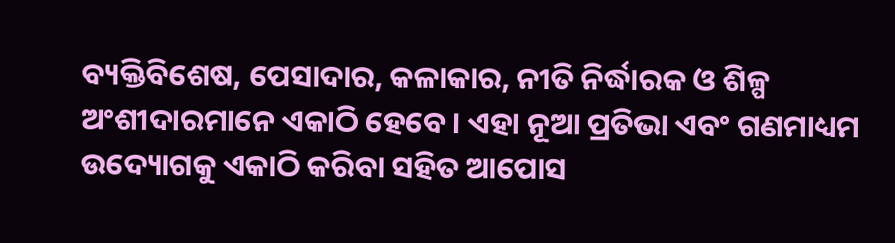ବ୍ୟକ୍ତିବିଶେଷ, ପେସାଦାର, କଳାକାର, ନୀତି ନିର୍ଦ୍ଧାରକ ଓ ଶିଳ୍ପ ଅଂଶୀଦାରମାନେ ଏକାଠି ହେବେ। ଏହା ନୂଆ ପ୍ରତିଭା ଏବଂ ଗଣମାଧ୍ୟମ ଉଦ୍ୟୋଗକୁ ଏକାଠି କରିବା ସହିତ ଆପୋସ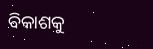ବିକାଶକୁ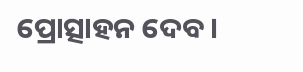ପ୍ରୋତ୍ସାହନ ଦେବ।